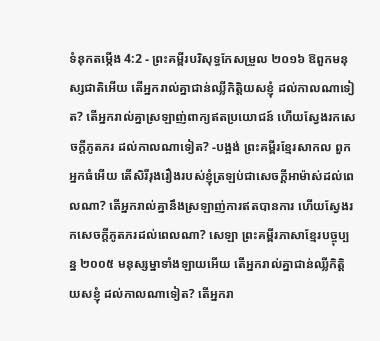ទំនុកតម្កើង 4:2 - ព្រះគម្ពីរបរិសុទ្ធកែសម្រួល ២០១៦ ឱពួកមនុស្សជាតិអើយ តើអ្នករាល់គ្នាជាន់ឈ្លីកិត្តិយសខ្ញុំ ដល់កាលណាទៀត? តើអ្នករាល់គ្នាស្រឡាញ់ពាក្យឥតប្រយោជន៍ ហើយស្វែងរកសេចក្ដីភូតភរ ដល់កាលណាទៀត? -បង្អង់ ព្រះគម្ពីរខ្មែរសាកល ពួកអ្នកធំអើយ តើសិរីរុងរឿងរបស់ខ្ញុំត្រឡប់ជាសេចក្ដីអាម៉ាស់ដល់ពេលណា? តើអ្នករាល់គ្នានឹងស្រឡាញ់ការឥតបានការ ហើយស្វែងរកសេចក្ដីភូតភរដល់ពេលណា? សេឡា ព្រះគម្ពីរភាសាខ្មែរបច្ចុប្បន្ន ២០០៥ មនុស្សម្នាទាំងឡាយអើយ តើអ្នករាល់គ្នាជាន់ឈ្លីកិត្តិយសខ្ញុំ ដល់កាលណាទៀត? តើអ្នករា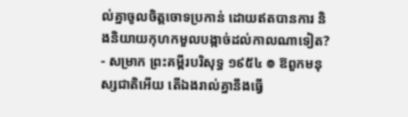ល់គ្នាចូលចិត្តចោទប្រកាន់ ដោយឥតបានការ និងនិយាយកុហកមួលបង្កាច់ដល់កាលណាទៀត? - សម្រាក ព្រះគម្ពីរបរិសុទ្ធ ១៩៥៤ ៙ ឱពួកមនុស្សជាតិអើយ តើឯងរាល់គ្នានឹងធ្វើ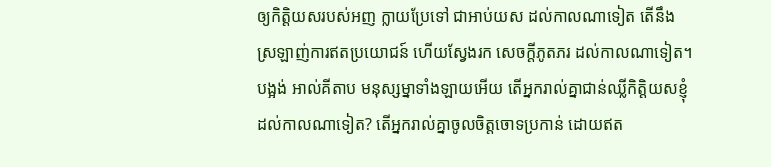ឲ្យកិត្តិយសរបស់អញ ក្លាយប្រែទៅ ជាអាប់យស ដល់កាលណាទៀត តើនឹងស្រឡាញ់ការឥតប្រយោជន៍ ហើយស្វែងរក សេចក្ដីភូតភរ ដល់កាលណាទៀត។ បង្អង់ អាល់គីតាប មនុស្សម្នាទាំងឡាយអើយ តើអ្នករាល់គ្នាជាន់ឈ្លីកិត្តិយសខ្ញុំ ដល់កាលណាទៀត? តើអ្នករាល់គ្នាចូលចិត្តចោទប្រកាន់ ដោយឥត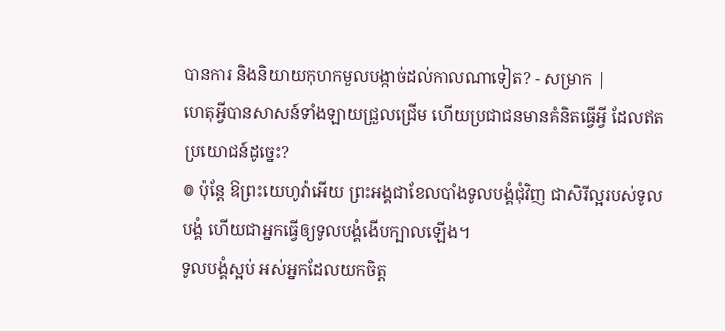បានការ និងនិយាយកុហកមួលបង្កាច់ដល់កាលណាទៀត? - សម្រាក |
ហេតុអ្វីបានសាសន៍ទាំងឡាយជ្រួលជ្រើម ហើយប្រជាជនមានគំនិតធ្វើអ្វី ដែលឥតប្រយោជន៍ដូច្នេះ?
៙ ប៉ុន្តែ ឱព្រះយេហូវ៉ាអើយ ព្រះអង្គជាខែលបាំងទូលបង្គំជុំវិញ ជាសិរីល្អរបស់ទូលបង្គំ ហើយជាអ្នកធ្វើឲ្យទូលបង្គំងើបក្បាលឡើង។
ទូលបង្គំស្អប់ អស់អ្នកដែលយកចិត្ត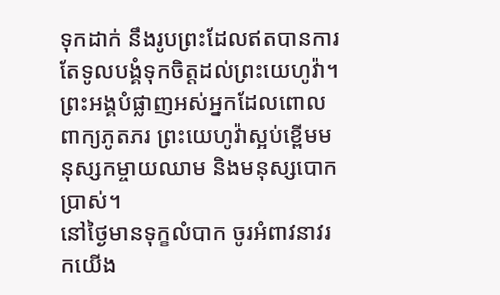ទុកដាក់ នឹងរូបព្រះដែលឥតបានការ តែទូលបង្គំទុកចិត្តដល់ព្រះយេហូវ៉ា។
ព្រះអង្គបំផ្លាញអស់អ្នកដែលពោលពាក្យភូតភរ ព្រះយេហូវ៉ាស្អប់ខ្ពើមមនុស្សកម្ចាយឈាម និងមនុស្សបោកប្រាស់។
នៅថ្ងៃមានទុក្ខលំបាក ចូរអំពាវនាវរកយើង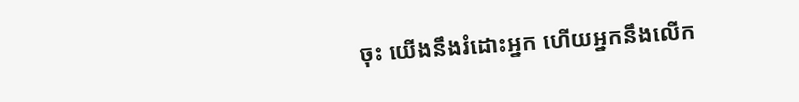ចុះ យើងនឹងរំដោះអ្នក ហើយអ្នកនឹងលើក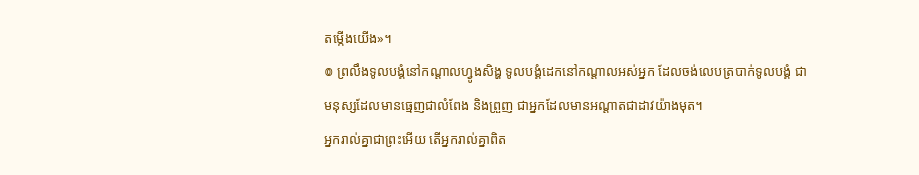តម្កើងយើង»។
៙ ព្រលឹងទូលបង្គំនៅកណ្ដាលហ្វូងសិង្ហ ទូលបង្គំដេកនៅកណ្ដាលអស់អ្នក ដែលចង់លេបត្របាក់ទូលបង្គំ ជាមនុស្សដែលមានធ្មេញជាលំពែង និងព្រួញ ជាអ្នកដែលមានអណ្ដាតជាដាវយ៉ាងមុត។
អ្នករាល់គ្នាជាព្រះអើយ តើអ្នករាល់គ្នាពិត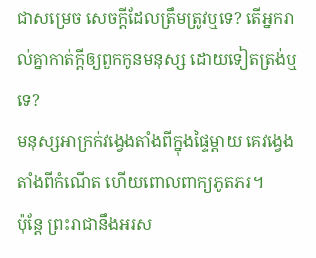ជាសម្រេច សេចក្ដីដែលត្រឹមត្រូវឬទេ? តើអ្នករាល់គ្នាកាត់ក្ដីឲ្យពួកកូនមនុស្ស ដោយទៀតត្រង់ឬទេ?
មនុស្សអាក្រក់វង្វេងតាំងពីក្នុងផ្ទៃម្តាយ គេវង្វេងតាំងពីកំណើត ហើយពោលពាក្យភូតភរ។
ប៉ុន្តែ ព្រះរាជានឹងអរស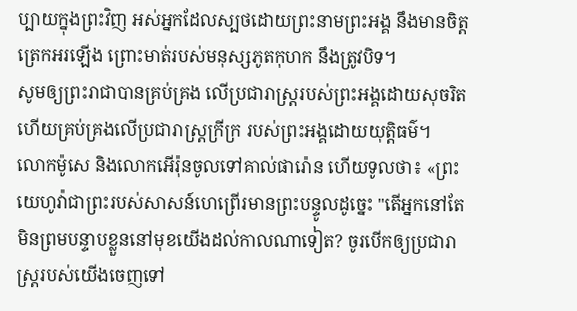ប្បាយក្នុងព្រះវិញ អស់អ្នកដែលស្បថដោយព្រះនាមព្រះអង្គ នឹងមានចិត្តត្រេកអរឡើង ព្រោះមាត់របស់មនុស្សភូតកុហក នឹងត្រូវបិទ។
សូមឲ្យព្រះរាជាបានគ្រប់គ្រង លើប្រជារាស្ត្ររបស់ព្រះអង្គដោយសុចរិត ហើយគ្រប់គ្រងលើប្រជារាស្ត្រក្រីក្រ របស់ព្រះអង្គដោយយុត្តិធម៌។
លោកម៉ូសេ និងលោកអើរ៉ុនចូលទៅគាល់ផារ៉ោន ហើយទូលថា៖ «ព្រះយេហូវ៉ាជាព្រះរបស់សាសន៍ហេព្រើរមានព្រះបន្ទូលដូច្នេះ "តើអ្នកនៅតែមិនព្រមបន្ទាបខ្លួននៅមុខយើងដល់កាលណាទៀត? ចូរបើកឲ្យប្រជារាស្ត្ររបស់យើងចេញទៅ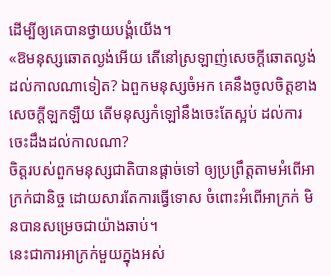ដើម្បីឲ្យគេបានថ្វាយបង្គំយើង។
«ឱមនុស្សឆោតល្ងង់អើយ តើនៅស្រឡាញ់សេចក្ដីឆោតល្ងង់ ដល់កាលណាទៀត? ឯពួកមនុស្សចំអក គេនឹងចូលចិត្តខាងសេចក្ដីឡកឡឺយ តើមនុស្សកំឡៅនឹងចេះតែស្អប់ ដល់ការចេះដឹងដល់កាលណា?
ចិត្តរបស់ពួកមនុស្សជាតិបានផ្តាច់ទៅ ឲ្យប្រព្រឹត្តតាមអំពើអាក្រក់ជានិច្ច ដោយសារតែការធ្វើទោស ចំពោះអំពើអាក្រក់ មិនបានសម្រេចជាយ៉ាងឆាប់។
នេះជាការអាក្រក់មួយក្នុងអស់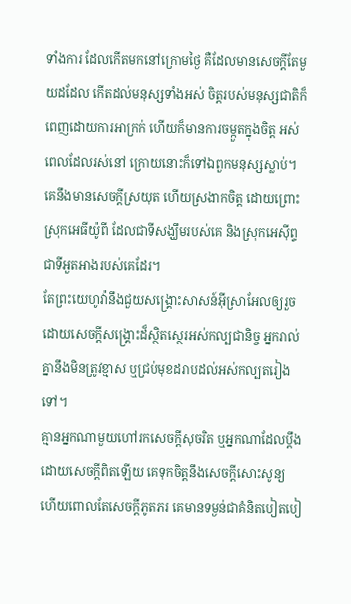ទាំងការ ដែលកើតមកនៅក្រោមថ្ងៃ គឺដែលមានសេចក្ដីតែមួយដដែល កើតដល់មនុស្សទាំងអស់ ចិត្តរបស់មនុស្សជាតិក៏ពេញដោយការអាក្រក់ ហើយក៏មានការចម្កួតក្នុងចិត្ត អស់ពេលដែលរស់នៅ ក្រោយនោះក៏ទៅឯពួកមនុស្សស្លាប់។
គេនឹងមានសេចក្ដីស្រយុត ហើយស្រងាកចិត្ត ដោយព្រោះស្រុកអេធីយ៉ូពី ដែលជាទីសង្ឃឹមរបស់គេ និងស្រុកអេស៊ីព្ទ ជាទីអួតអាងរបស់គេដែរ។
តែព្រះយេហូវ៉ានឹងជួយសង្គ្រោះសាសន៍អ៊ីស្រាអែលឲ្យរួច ដោយសេចក្ដីសង្គ្រោះដ៏ស្ថិតស្ថេរអស់កល្បជានិច្ច អ្នករាល់គ្នានឹងមិនត្រូវខ្មាស ឬជ្រប់មុខដរាបដល់អស់កល្បតរៀងទៅ។
គ្មានអ្នកណាមួយហៅរកសេចក្ដីសុចរិត ឬអ្នកណាដែលប្តឹងដោយសេចក្ដីពិតឡើយ គេទុកចិត្តនឹងសេចក្ដីសោះសូន្យ ហើយពោលតែសេចក្ដីភូតភរ គេមានទម្ងន់ជាគំនិតបៀតបៀ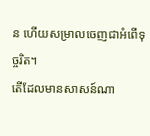ន ហើយសម្រាលចេញជាអំពើទុច្ចរិត។
តើដែលមានសាសន៍ណា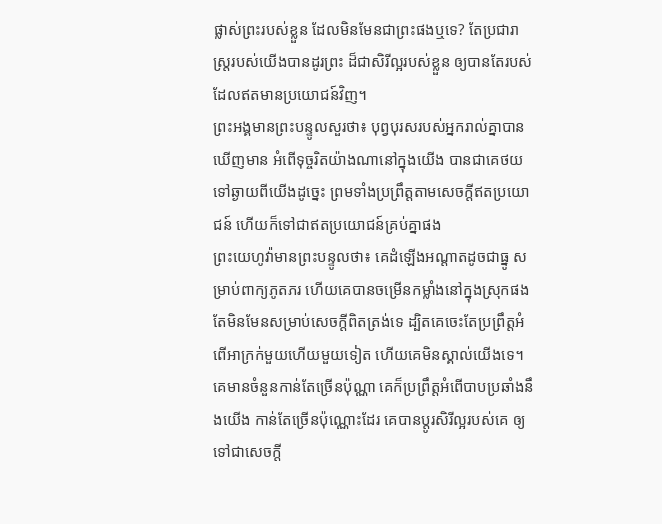ផ្លាស់ព្រះរបស់ខ្លួន ដែលមិនមែនជាព្រះផងឬទេ? តែប្រជារាស្ត្ររបស់យើងបានដូរព្រះ ដ៏ជាសិរីល្អរបស់ខ្លួន ឲ្យបានតែរបស់ ដែលឥតមានប្រយោជន៍វិញ។
ព្រះអង្គមានព្រះបន្ទូលសួរថា៖ បុព្វបុរសរបស់អ្នករាល់គ្នាបានឃើញមាន អំពើទុច្ចរិតយ៉ាងណានៅក្នុងយើង បានជាគេថយទៅឆ្ងាយពីយើងដូច្នេះ ព្រមទាំងប្រព្រឹត្តតាមសេចក្ដីឥតប្រយោជន៍ ហើយក៏ទៅជាឥតប្រយោជន៍គ្រប់គ្នាផង
ព្រះយេហូវ៉ាមានព្រះបន្ទូលថា៖ គេដំឡើងអណ្ដាតដូចជាធ្នូ សម្រាប់ពាក្យភូតភរ ហើយគេបានចម្រើនកម្លាំងនៅក្នុងស្រុកផង តែមិនមែនសម្រាប់សេចក្ដីពិតត្រង់ទេ ដ្បិតគេចេះតែប្រព្រឹត្តអំពើអាក្រក់មួយហើយមួយទៀត ហើយគេមិនស្គាល់យើងទេ។
គេមានចំនួនកាន់តែច្រើនប៉ុណ្ណា គេក៏ប្រព្រឹត្តអំពើបាបប្រឆាំងនឹងយើង កាន់តែច្រើនប៉ុណ្ណោះដែរ គេបានប្ដូរសិរីល្អរបស់គេ ឲ្យទៅជាសេចក្ដី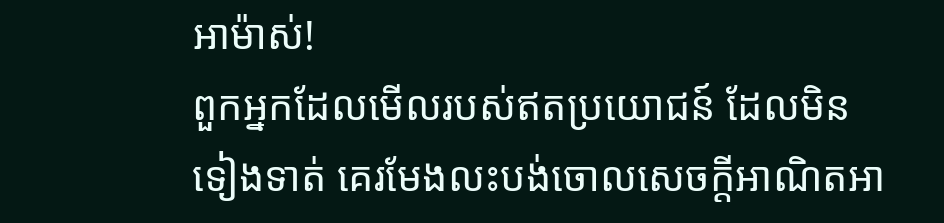អាម៉ាស់!
ពួកអ្នកដែលមើលរបស់ឥតប្រយោជន៍ ដែលមិនទៀងទាត់ គេរមែងលះបង់ចោលសេចក្ដីអាណិតអា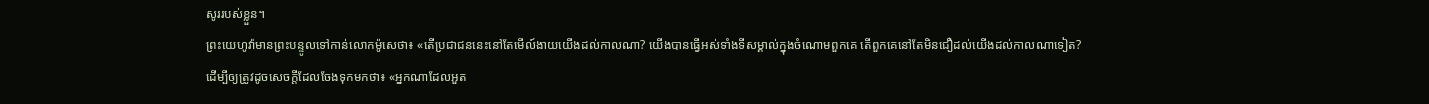សូររបស់ខ្លួន។
ព្រះយេហូវ៉ាមានព្រះបន្ទូលទៅកាន់លោកម៉ូសេថា៖ «តើប្រជាជននេះនៅតែមើល៍ងាយយើងដល់កាលណា? យើងបានធ្វើអស់ទាំងទីសម្គាល់ក្នុងចំណោមពួកគេ តើពួកគេនៅតែមិនជឿដល់យើងដល់កាលណាទៀត?
ដើម្បីឲ្យត្រូវដូចសេចក្តីដែលចែងទុកមកថា៖ «អ្នកណាដែលអួត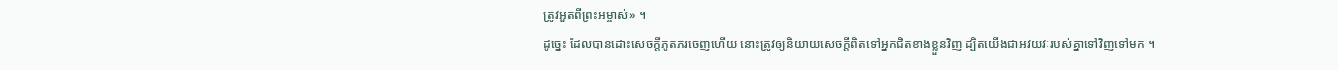ត្រូវអួតពីព្រះអម្ចាស់» ។
ដូច្នេះ ដែលបានដោះសេចក្តីភូតភរចេញហើយ នោះត្រូវឲ្យនិយាយសេចក្តីពិតទៅអ្នកជិតខាងខ្លួនវិញ ដ្បិតយើងជាអវយវៈរបស់គ្នាទៅវិញទៅមក ។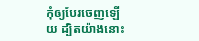កុំឲ្យបែរចេញឡើយ ដ្បិតយ៉ាងនោះ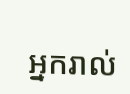អ្នករាល់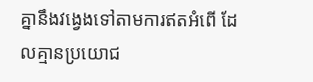គ្នានឹងវង្វេងទៅតាមការឥតអំពើ ដែលគ្មានប្រយោជ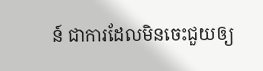ន៍ ជាការដែលមិនចេះជួយឲ្យ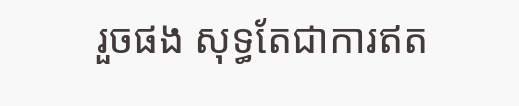រួចផង សុទ្ធតែជាការឥត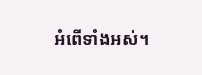អំពើទាំងអស់។